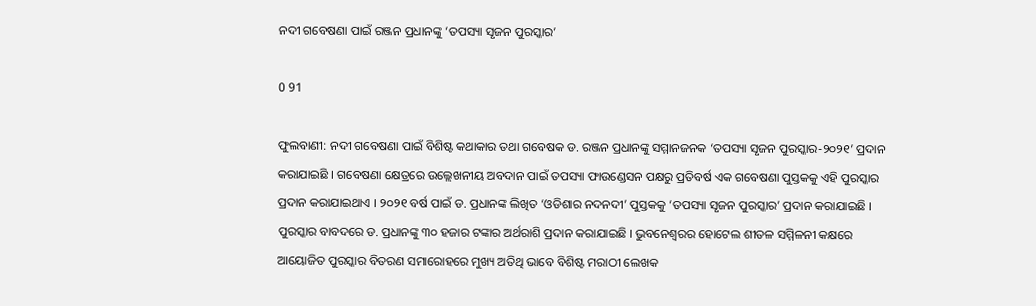ନଦୀ ଗବେଷଣା ପାଇଁ ରଞ୍ଜନ ପ୍ରଧାନଙ୍କୁ ‘ତପସ୍ୟା ସୃଜନ ପୁରସ୍କାର’

0 91

ଫୁଲବାଣୀ: ନଦୀ ଗବେଷଣା ପାଇଁ ବିଶିଷ୍ଟ କଥାକାର ତଥା ଗବେଷକ ଡ. ରଞ୍ଜନ ପ୍ରଧାନଙ୍କୁ ସମ୍ମାନଜନକ ‘ତପସ୍ୟା ସୃଜନ ପୁରସ୍କାର-୨୦୨୧’ ପ୍ରଦାନ କରାଯାଇଛି । ଗବେଷଣା କ୍ଷେତ୍ରରେ ଉଲ୍ଲେଖନୀୟ ଅବଦାନ ପାଇଁ ତପସ୍ୟା ଫାଉଣ୍ଡେସନ ପକ୍ଷରୁ ପ୍ରତିବର୍ଷ ଏକ ଗବେଷଣା ପୁସ୍ତକକୁ ଏହି ପୁରସ୍କାର ପ୍ରଦାନ କରାଯାଇଥାଏ । ୨୦୨୧ ବର୍ଷ ପାଇଁ ଡ. ପ୍ରଧାନଙ୍କ ଲିଖିତ ‘ଓଡିଶାର ନଦନଦୀ’ ପୁସ୍ତକକୁ ‘ତପସ୍ୟା ସୃଜନ ପୁରସ୍କାର’ ପ୍ରଦାନ କରାଯାଇଛି । ପୁରସ୍କାର ବାବଦରେ ଡ. ପ୍ରଧାନଙ୍କୁ ୩୦ ହଜାର ଟଙ୍କାର ଅର୍ଥରାଶି ପ୍ରଦାନ କରାଯାଇଛି । ଭୁବନେଶ୍ୱରର ହୋଟେଲ ଶୀତଳ ସମ୍ମିଳନୀ କକ୍ଷରେ ଆୟୋଜିତ ପୁରସ୍କାର ବିତରଣ ସମାରୋହରେ ମୁଖ୍ୟ ଅତିଥି ଭାବେ ବିଶିଷ୍ଟ ମରାଠୀ ଲେଖକ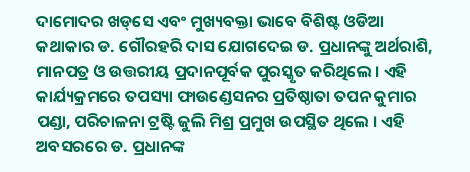ଦାମୋଦର ଖଡ୍‌ସେ ଏବଂ ମୁଖ୍ୟବକ୍ତା ଭାବେ ବିଶିଷ୍ଟ ଓଡିଆ କଥାକାର ଡ. ଗୌରହରି ଦାସ ଯୋଗଦେଇ ଡ. ପ୍ରଧାନଙ୍କୁ ଅର୍ଥରାଶି, ମାନପତ୍ର ଓ ଉତ୍ତରୀୟ ପ୍ରଦାନପୂର୍ବକ ପୁରସ୍କୃତ କରିଥିଲେ । ଏହି କାର୍ଯ୍ୟକ୍ରମରେ ତପସ୍ୟା ଫାଉଣ୍ଡେସନର ପ୍ରତିଷ୍ଠାତା ତପନ କୁମାର ପଣ୍ଡା, ପରିଚାଳନା ଟ୍ରଷ୍ଟି ଜୁଲି ମିଶ୍ର ପ୍ରମୁଖ ଉପସ୍ଥିତ ଥିଲେ । ଏହି ଅବସରରେ ଡ. ପ୍ରଧାନଙ୍କ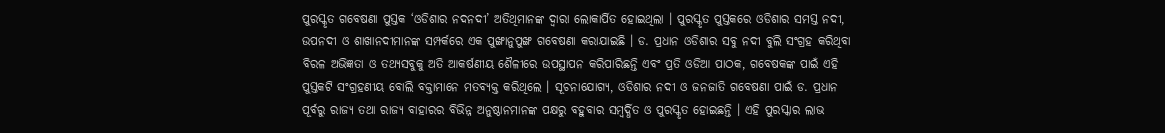ପୁରସ୍କୃତ ଗବେଷଣା ପୁସ୍ତକ ‘ଓଡିଶାର ନଦନଦୀ’ ଅତିଥିମାନଙ୍କ ଦ୍ୱାରା ଲୋକାର୍ପିତ ହୋଇଥିଲା । ପୁରସ୍କୃତ ପୁସ୍ତକରେ ଓଡିଶାର ସମସ୍ତ ନଦୀ, ଉପନଦୀ ଓ ଶାଖାନଦୀମାନଙ୍କ ସମ୍ପର୍କରେ ଏକ ପୁଙ୍ଖାନୁପୁଙ୍ଖ ଗବେଷଣା କରାଯାଇଛି । ଡ. ପ୍ରଧାନ ଓଡିଶାର ସବୁ ନଦୀ ବୁଲି ସଂଗ୍ରହ କରିଥିବା ବିରଳ ଅଭିଜ୍ଞତା ଓ ତଥ୍ୟସବୁକୁ ଅତି ଆକର୍ଷଣୀୟ ଶୈଳୀରେ ଉପସ୍ଥାପନ କରିପାରିଛନ୍ତି ଏବଂ ପ୍ରତି ଓଡିଆ ପାଠକ, ଗବେଷକଙ୍କ ପାଇଁ ଏହି ପୁସ୍ତକଟି ସଂଗ୍ରହଣୀୟ ବୋଲି ବକ୍ତାମାନେ ମତବ୍ୟକ୍ତ କରିଥିଲେ । ସୂଚନାଯୋଗ୍ୟ, ଓଡିଶାର ନଦୀ ଓ ଜନଜାତି ଗବେଷଣା ପାଇଁ ଡ. ପ୍ରଧାନ ପୂର୍ବରୁ ରାଜ୍ୟ ତଥା ରାଜ୍ୟ ବାହାରର ବିଭିନ୍ନ ଅନୁଷ୍ଠାନମାନଙ୍କ ପକ୍ଷରୁ ବହୁବାର ସମ୍ବର୍ଦ୍ଧିତ ଓ ପୁରସ୍କୃତ ହୋଇଛନ୍ତି । ଏହି ପୁରସ୍କାର ଲାଭ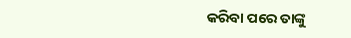କରିବା ପରେ ତାଙ୍କୁ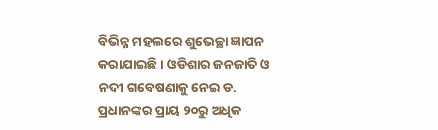ବିଭିନ୍ନ ମହଲରେ ଶୁଭେଚ୍ଛା ଜ୍ଞାପନ କରାଯାଇଛି । ଓଡିଶାର ଜନଜାତି ଓ ନଦୀ ଗବେଷଣାକୁ ନେଇ ଡ. ପ୍ରଧାନଙ୍କର ପ୍ରାୟ ୨୦ରୁ ଅଧିକ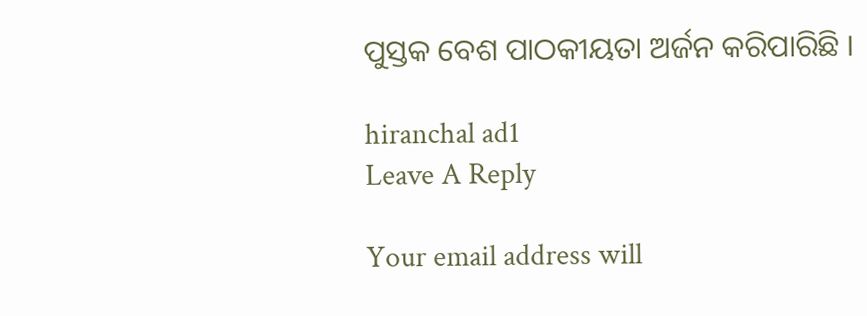ପୁସ୍ତକ ବେଶ ପାଠକୀୟତା ଅର୍ଜନ କରିପାରିଛି ।

hiranchal ad1
Leave A Reply

Your email address will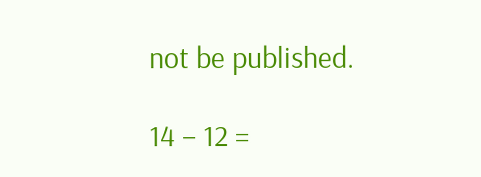not be published.

14 − 12 =